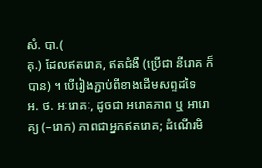សំ. បា.(
គុ.) ដែលឥតរោគ, ឥតជំងឺ (ប្រើជា នីរោគ ក៏បាន) ។ បើរៀងភ្ជាប់ពីខាងដើមសព្ទដទៃ
អ. ថ. អៈរោគៈ, ដូចជា អរោគភាព ឬ អារោគ្យ (–រោក) ភាពជាអ្នកឥតរោគ; ដំណើរមិ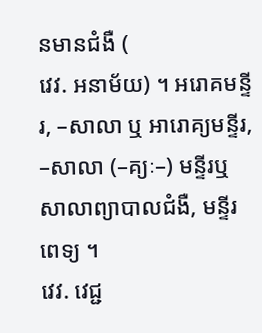នមានជំងឺ (
វេវ. អនាម័យ) ។ អរោគមន្ទីរ, –សាលា ឬ អារោគ្យមន្ទីរ, –សាលា (–គ្យៈ–) មន្ទីរឬសាលាព្យាបាលជំងឺ, មន្ទីរពេទ្យ ។
វេវ. វេជ្ជ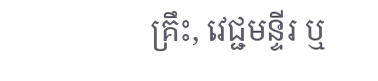គ្រឹះ, វេជ្ជមន្ទីរ ឬ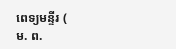ពេទ្យមន្ទីរ (
ម. ព.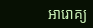អារោគ្យ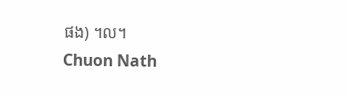ផង) ។ល។
Chuon Nath